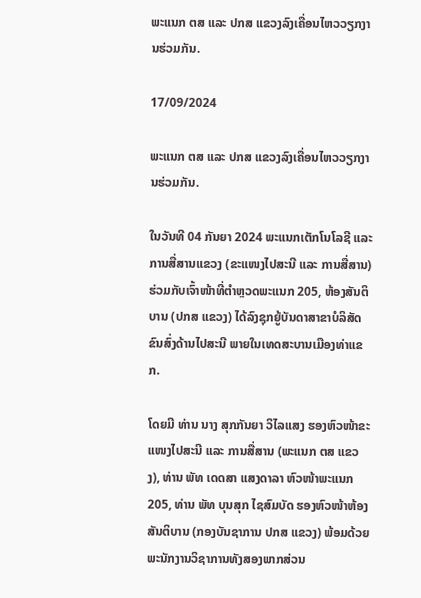ພະແນກ ຕສ ແລະ ປກສ ແຂວງລົງເຄື່ອນໄຫວວຽກງານຮ່ວມກັນ.

17/09/2024

ພະແນກ ຕສ ແລະ ປກສ ແຂວງລົງເຄື່ອນໄຫວວຽກງານຮ່ວມກັນ.

ໃນວັນທີ 04 ກັນຍາ 2024 ພະແນກເຕັກໂນໂລຊີ ແລະ ການສື່ສານແຂວງ (ຂະແໜງໄປສະນີ ແລະ ການສື່ສານ) ຮ່ວມກັບເຈົ້າໜ້າທີ່ຕໍາຫຼວດພະແນກ 205, ຫ້ອງສັນຕິບານ (ປກສ ແຂວງ) ໄດ້ລົງຊຸກຍູ້ບັນດາສາຂາບໍລິສັດຂົນສົ່ງດ້ານໄປສະນີ ພາຍໃນເທດສະບານເມືອງທ່າແຂກ.

ໂດຍມີ ທ່ານ ນາງ ສຸກກັນຍາ ວິໄລແສງ ຮອງຫົວໜ້າຂະແໜງໄປສະນີ ແລະ ການສື່ສານ (ພະແນກ ຕສ ແຂວງ), ທ່ານ ພັທ ເດດສາ ແສງດາລາ ຫົວໜ້າພະແນກ 205, ທ່ານ ພັທ ບຸນສຸກ ໄຊສົມບັດ ຮອງຫົວໜ້າຫ້ອງສັນຕິບານ (ກອງບັນຊາການ ປກສ ແຂວງ) ພ້ອມດ້ວຍ ພະນັກງານວິຊາການທັງສອງພາກສ່ວນ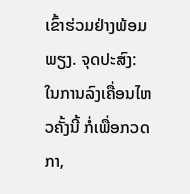ເຂົ້າຮ່ວມຢ່າງພ້ອມພຽງ. ຈຸດປະສົງ: ໃນການລົງເຄື່ອນໄຫວຄັ້ງນີ້ ກໍ່ເພື່ອກວດກາ,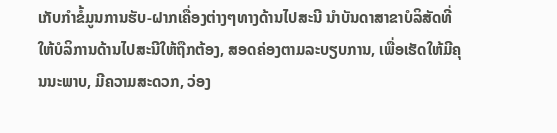ເກັບກຳຂໍ້ມູນການຮັບ-ຝາກເຄື່ອງຕ່າງໆທາງດ້ານໄປສະນີ ນຳບັນດາສາຂາບໍລິສັດທີ່ໃຫ້ບໍລິການດ້ານໄປສະນີໃຫ້ຖືກຕ້ອງ, ສອດຄ່ອງຕາມລະບຽບການ, ເພື່ອເຮັດໃຫ້ມີຄຸນນະພາບ, ມີຄວາມສະດວກ, ວ່ອງ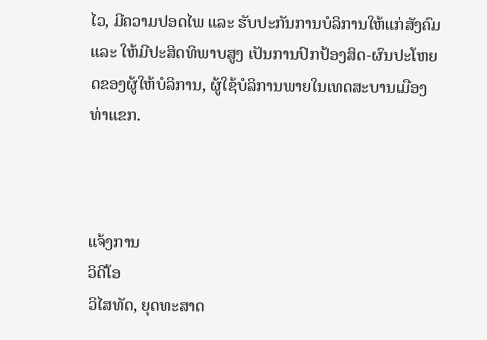ໄວ, ມີຄວາມປອດໄພ ແລະ ຮັບປະກັນການບໍລິການໃຫ້ແກ່ສັງຄົມ ແລະ ໃຫ້ມີປະສິດທິພາບສູງ ເປັນການປົກປ້ອງສິດ-ຜົນປະໂຫຍດຂອງຜູ້ໃຫ້ບໍລິການ, ຜູ້ໃຊ້ບໍລິການພາຍໃນເທດສະບານເມືອງທ່າແຂກ.



ແຈ້ງການ
ວິດີໂອ
ວິໄສທັດ, ຍຸດທະສາດ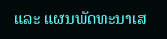ແລະ ແຜນພັດທະນາເສ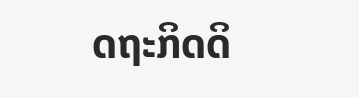ດຖະກິດດິ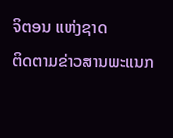ຈິຕອນ ແຫ່ງຊາດ
ຕິດຕາມຂ່າວສານພະແນກ